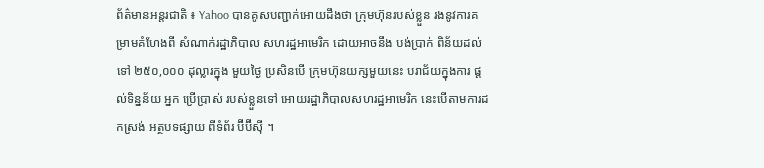ព័ត៌មានអន្តរជាតិ ៖ Yahoo បានគូសបញ្ជាក់អោយដឹងថា ក្រុមហ៊ុនរបស់ខ្លួន រងនូវការគម្រាមគំហែងពី សំណាក់រដ្ឋាភិបាល សហរដ្ឋអាមេរិក ដោយអាចនឹង បង់ប្រាក់ ពិន័យដល់ទៅ ២៥០,០០០ ដុល្លារក្នុង មួយថ្ងៃ ប្រសិនបើ ក្រុមហ៊ុនយក្សមួយនេះ បរាជ័យក្នុងការ ផ្តល់ទិន្នន័យ អ្នក ប្រើប្រាស់ របស់ខ្លួនទៅ អោយរដ្ឋាភិបាលសហរដ្ឋអាមេរិក នេះបើតាមការដកស្រង់ អត្ថបទផ្សាយ ពីទំព័រ ប៊ីប៊ីស៊ី ។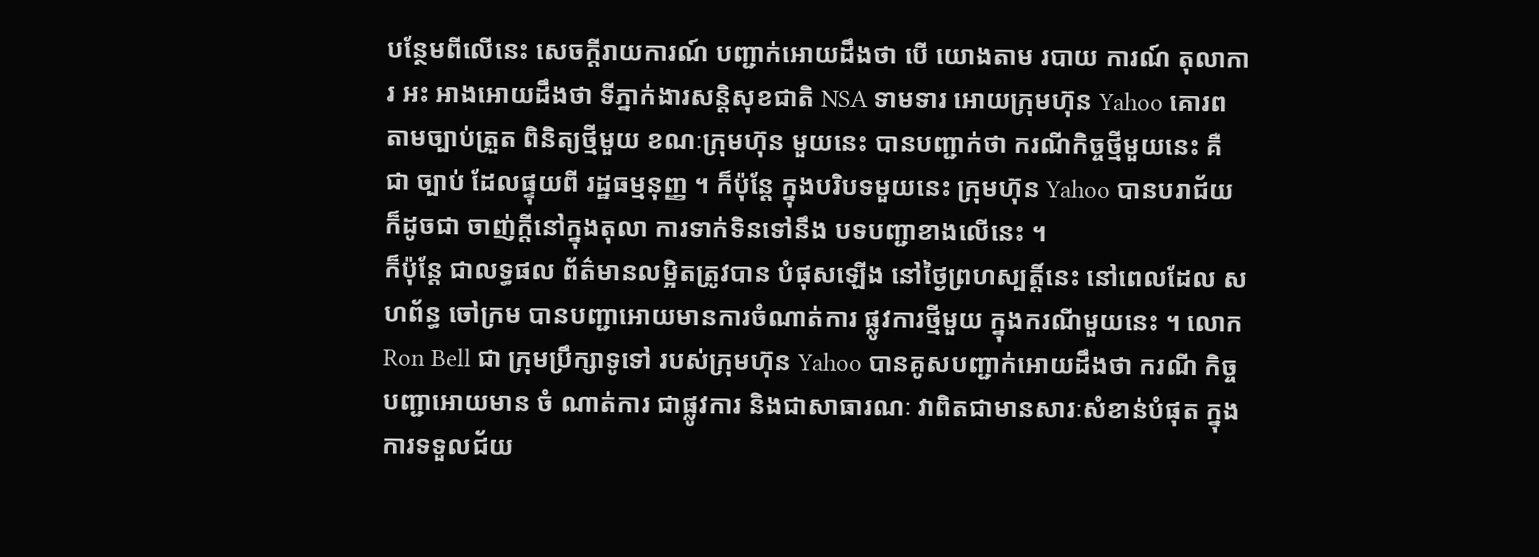បន្ថែមពីលើនេះ សេចក្តីរាយការណ៍ បញ្ជាក់អោយដឹងថា បើ យោងតាម របាយ ការណ៍ តុលាការ អះ អាងអោយដឹងថា ទីភ្នាក់ងារសន្តិសុខជាតិ NSA ទាមទារ អោយក្រុមហ៊ុន Yahoo គោរពតាមច្បាប់ត្រួត ពិនិត្យថ្មីមួយ ខណៈក្រុមហ៊ុន មួយនេះ បានបញ្ជាក់ថា ករណីកិច្ចថ្មីមួយនេះ គឺ ជា ច្បាប់ ដែលផ្ទុយពី រដ្ឋធម្មនុញ្ញ ។ ក៏ប៉ុន្តែ ក្នុងបរិបទមួយនេះ ក្រុមហ៊ុន Yahoo បានបរាជ័យ ក៏ដូចជា ចាញ់ក្តីនៅក្នុងតុលា ការទាក់ទិនទៅនឹង បទបញ្ជាខាងលើនេះ ។
ក៏ប៉ុន្តែ ជាលទ្ធផល ព័ត៌មានលម្អិតត្រូវបាន បំផុសឡើង នៅថ្ងៃព្រហស្បត្តិ៍នេះ នៅពេលដែល សហព័ន្ធ ចៅក្រម បានបញ្ជាអោយមានការចំណាត់ការ ផ្លូវការថ្មីមួយ ក្នុងករណីមួយនេះ ។ លោក Ron Bell ជា ក្រុមប្រឹក្សាទូទៅ របស់ក្រុមហ៊ុន Yahoo បានគូសបញ្ជាក់អោយដឹងថា ករណី កិច្ច បញ្ជាអោយមាន ចំ ណាត់ការ ជាផ្លូវការ និងជាសាធារណៈ វាពិតជាមានសារៈសំខាន់បំផុត ក្នុងការទទួលជ័យ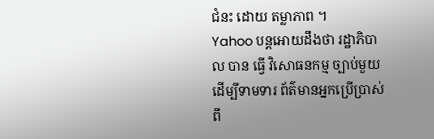ជំនះ ដោយ តម្លាភាព ។
Yahoo បន្តអោយដឹងថា រដ្ឋាភិបាល បាន ធ្វើ វិសោធនកម្ម ច្បាប់មួយ ដើម្បីទាមទារ ព័ត៌មានអ្នកប្រើប្រាស់ពី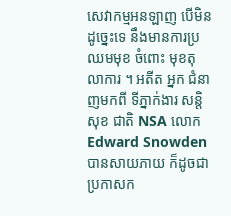សេវាកម្មអនឡាញ បើមិនដូច្នេះទេ នឹងមានការប្រឈមមុខ ចំពោះ មុខតុលាការ ។ អតីត អ្នក ជំនាញមកពី ទីភ្នាក់ងារ សន្តិ សុខ ជាតិ NSA លោក Edward Snowden បានសាយភាយ ក៏ដូចជា ប្រកាសក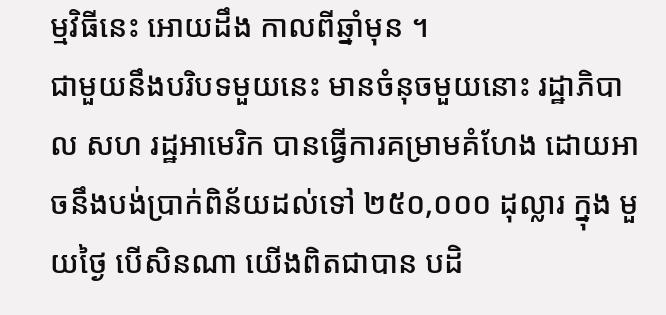ម្មវិធីនេះ អោយដឹង កាលពីឆ្នាំមុន ។
ជាមួយនឹងបរិបទមួយនេះ មានចំនុចមួយនោះ រដ្ឋាភិបាល សហ រដ្ឋអាមេរិក បានធ្វើការគម្រាមគំហែង ដោយអាចនឹងបង់ប្រាក់ពិន័យដល់ទៅ ២៥០,០០០ ដុល្លារ ក្នុង មួយថ្ងៃ បើសិនណា យើងពិតជាបាន បដិ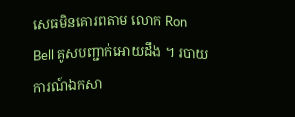សេធមិនគោរពតាម លោក Ron Bell គូសបញ្ជាក់អោយដឹង ។ របាយការណ៍ឯកសា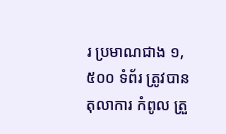រ ប្រមាណជាង ១,៥០០ ទំព័រ ត្រូវបានតុលាការ កំពូល ត្រួ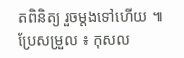តពិនិត្យ រួចម្តងទៅហើយ ៕
ប្រែសម្រួល ៖ កុសល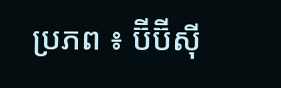ប្រភព ៖ ប៊ីប៊ីស៊ី